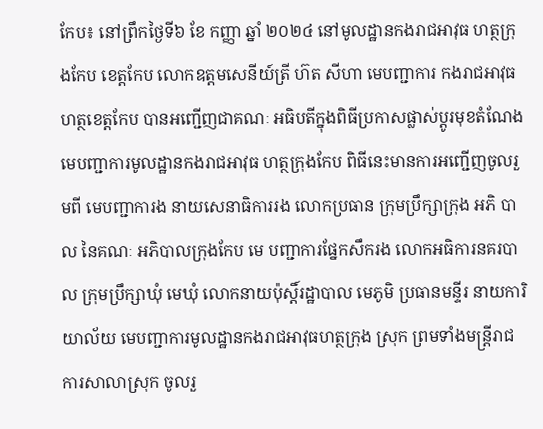កែប៖ នៅព្រឹកថ្ងៃទី៦ ខែ កញ្ញា ឆ្នាំ ២០២៤ នៅមូលដ្ឋានកងរាជអាវុធ ហត្ថក្រុងកែប ខេត្តកែប លោកឧត្តមសេនីយ៍ត្រី ហ៊ត សីហា មេបញ្ជាការ កងរាជអាវុធហត្ថខេត្តកែប បានអញ្ជើញជាគណៈ អធិបតីក្នុងពិធីប្រកាសផ្លាស់ប្តូរមុខតំណែង មេបញ្ជាការមូលដ្ឋានកងរាជអាវុធ ហត្ថក្រុងកែប ពិធីនេះមានការអញ្ជើញចូលរួមពី មេបញ្ជាការង នាយសេនាធិការរង លោកប្រធាន ក្រុមប្រឹក្សាក្រុង អភិ បាល នៃគណៈ អភិបាលក្រុងកែប មេ បញ្ជាការផ្នែកសឹករង លោកអធិការនគរបាល ក្រុមប្រឹក្សាឃុំ មេឃុំ លោកនាយប៉ុស្ដិ៍រដ្ឋាបាល មេភូមិ ប្រធានមន្ទីរ នាយការិយាល័យ មេបញ្ជាការមូលដ្ឋានកងរាជអាវុធហត្ថក្រុង ស្រុក ព្រមទាំងមន្ដ្រីរាជការសាលាស្រុក ចូលរួ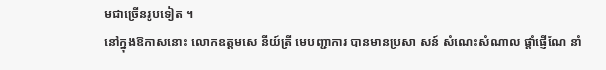មជាច្រើនរូបទៀត ។
នៅក្នុងឱកាសនោះ លោកឧត្តមសេ នីយ៍ត្រី មេបញ្ជាការ បានមានប្រសា សន៍ សំណេះសំណាល ផ្ដាំផ្ញើណែ នាំ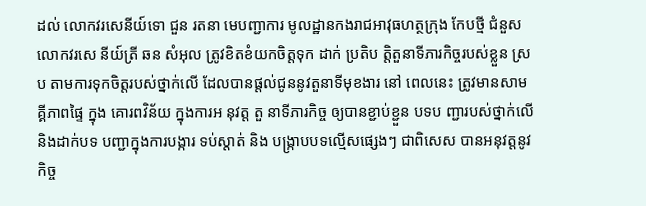ដល់ លោកវរសេនីយ៍ទោ ជួន រតនា មេបញ្ជាការ មូលដ្ឋានកងរាជអាវុធហត្ថក្រុង កែបថ្មី ជំនួសលោកវរសេ នីយ៍ត្រី ឆន សំអុល ត្រូវខិតខំយកចិត្តទុក ដាក់ ប្រតិប ត្តិតួនាទីភារកិច្ចរបស់ខ្លួន ស្រប តាមការទុកចិត្តរបស់ថ្នាក់លើ ដែលបានផ្តល់ជូននូវតួនាទីមុខងារ នៅ ពេលនេះ ត្រូវមានសាម គ្គីភាពផ្ទៃ ក្នុង គោរពវិន័យ ក្នុងការអ នុវត្ត តួ នាទីភារកិច្ច ឲ្យបានខ្ជាប់ខ្ជួន បទប ញ្ជារបស់ថ្នាក់លើ និងដាក់បទ បញ្ជាក្នុងការបង្ការ ទប់ស្តាត់ និង បង្ក្រាបបទល្មើសផ្សេងៗ ជាពិសេស បានអនុវត្តនូវ កិច្ច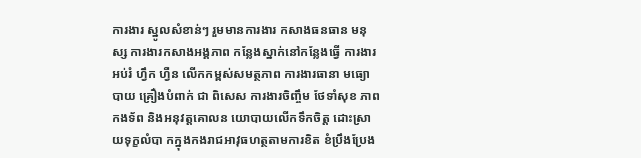ការងារ ស្នូលសំខាន់ៗ រួមមានការងារ កសាងធនធាន មនុ ស្ស ការងារកសាងអង្គភាព កន្លែងស្នាក់នៅកន្លែងធ្វើ ការងារអប់រំ ហ្វឹក ហ្វឺន លើកកម្ពស់សមត្ថភាព ការងារធានា មធ្យោ បាយ គ្រឿងបំពាក់ ជា ពិសេស ការងារចិញ្ចឹម ថែទាំសុខ ភាព កងទ័ព និងអនុវត្តគោលន យោបាយលើកទឹកចិត្ត ដោះស្រាយទុក្ខលំបា កក្នុងកងរាជអាវុធហត្ថតាមការខិត ខំប្រឹងប្រែង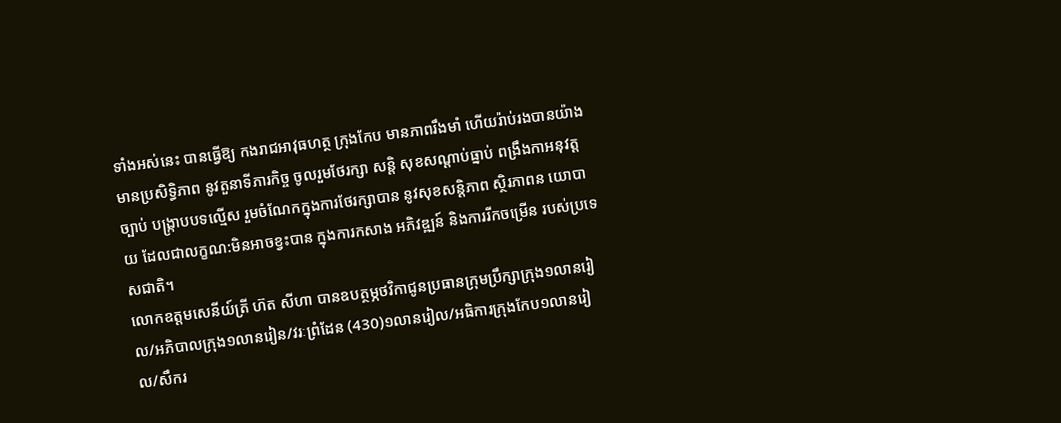ទាំងអស់នេះ បានធ្វើឱ្យ កងរាជអាវុធហត្ថ ក្រុងកែប មានភាពរឹងមាំ ហើយរ៉ាប់រងបានយ៉ាងមានប្រសិទ្ធិភាព នូវតួនាទីភារកិច្ច ចូលរួមថែរក្សា សន្តិ សុខសណ្តាប់ធ្នាប់ ពង្រឹងកាអនុវត្តច្បាប់ បង្ក្រាបបទល្មើស រួមចំណែកក្នុងការថែរក្សាបាន នូវសុខសន្តិភាព ស្ថិរភាពន យោបាយ ដែលជាលក្ខណ:មិនអាចខ្វះបាន ក្នុងការកសាង អភិវឌ្ឍន៍ និងការរីកចម្រើន របស់ប្រទេសជាតិ។
លោកឧត្តមសេនីយ៍ត្រី ហ៊ត សីហា បានឧបត្ថម្ភថវិកាជូនប្រធានក្រុមប្រឹក្សាក្រុង១លានរៀល/អភិបាលក្រុង១លានរៀន/វរៈព្រំដែន (430)១លានរៀល/អធិការក្រុងកែប១លានរៀល/សឹករ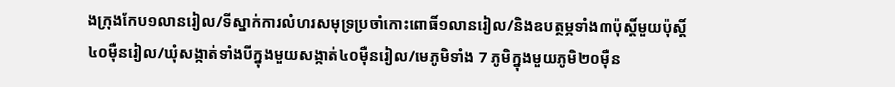ងក្រុងកែប១លានរៀល/ទីស្នាក់ការលំហរសមុទ្រប្រចាំកោះពោធិ៍១លានរៀល/និងឧបត្ថម្ភទាំង៣ប៉ុស្តិ៍មួយប៉ុស្តិ៍៤០មុឺនរៀល/ឃុំសង្កាត់ទាំងបីក្នុងមួយសង្កាត់៤០មុឺនរៀល/មេភូមិទាំង 7 ភូមិក្នុងមួយភូមិ២០មុឺន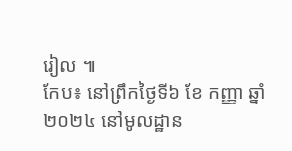រៀល ៕
កែប៖ នៅព្រឹកថ្ងៃទី៦ ខែ កញ្ញា ឆ្នាំ ២០២៤ នៅមូលដ្ឋាន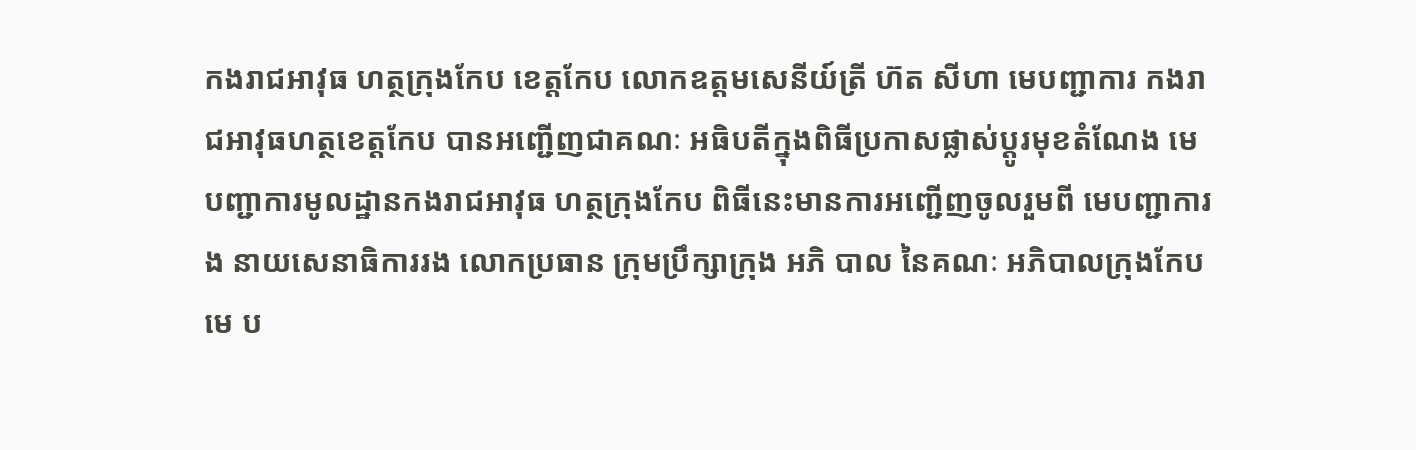កងរាជអាវុធ ហត្ថក្រុងកែប ខេត្តកែប លោកឧត្តមសេនីយ៍ត្រី ហ៊ត សីហា មេបញ្ជាការ កងរាជអាវុធហត្ថខេត្តកែប បានអញ្ជើញជាគណៈ អធិបតីក្នុងពិធីប្រកាសផ្លាស់ប្តូរមុខតំណែង មេបញ្ជាការមូលដ្ឋានកងរាជអាវុធ ហត្ថក្រុងកែប ពិធីនេះមានការអញ្ជើញចូលរួមពី មេបញ្ជាការង នាយសេនាធិការរង លោកប្រធាន ក្រុមប្រឹក្សាក្រុង អភិ បាល នៃគណៈ អភិបាលក្រុងកែប មេ ប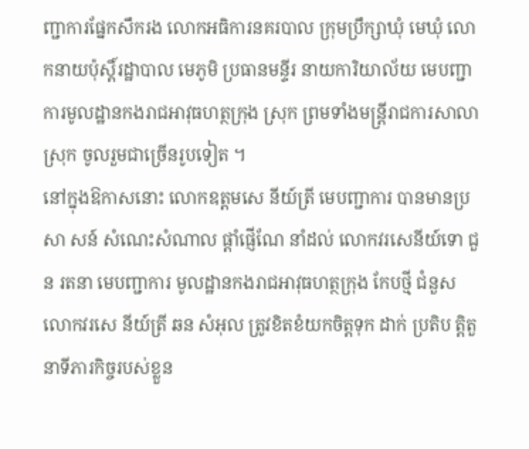ញ្ជាការផ្នែកសឹករង លោកអធិការនគរបាល ក្រុមប្រឹក្សាឃុំ មេឃុំ លោកនាយប៉ុស្ដិ៍រដ្ឋាបាល មេភូមិ ប្រធានមន្ទីរ នាយការិយាល័យ មេបញ្ជាការមូលដ្ឋានកងរាជអាវុធហត្ថក្រុង ស្រុក ព្រមទាំងមន្ដ្រីរាជការសាលាស្រុក ចូលរួមជាច្រើនរូបទៀត ។
នៅក្នុងឱកាសនោះ លោកឧត្តមសេ នីយ៍ត្រី មេបញ្ជាការ បានមានប្រសា សន៍ សំណេះសំណាល ផ្ដាំផ្ញើណែ នាំដល់ លោកវរសេនីយ៍ទោ ជួន រតនា មេបញ្ជាការ មូលដ្ឋានកងរាជអាវុធហត្ថក្រុង កែបថ្មី ជំនួសលោកវរសេ នីយ៍ត្រី ឆន សំអុល ត្រូវខិតខំយកចិត្តទុក ដាក់ ប្រតិប ត្តិតួនាទីភារកិច្ចរបស់ខ្លួន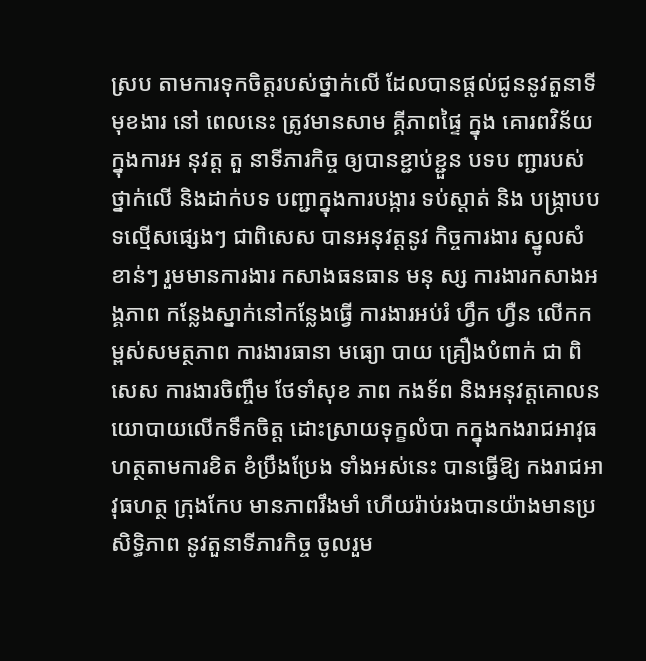ស្រប តាមការទុកចិត្តរបស់ថ្នាក់លើ ដែលបានផ្តល់ជូននូវតួនាទីមុខងារ នៅ ពេលនេះ ត្រូវមានសាម គ្គីភាពផ្ទៃ ក្នុង គោរពវិន័យ ក្នុងការអ នុវត្ត តួ នាទីភារកិច្ច ឲ្យបានខ្ជាប់ខ្ជួន បទប ញ្ជារបស់ថ្នាក់លើ និងដាក់បទ បញ្ជាក្នុងការបង្ការ ទប់ស្តាត់ និង បង្ក្រាបបទល្មើសផ្សេងៗ ជាពិសេស បានអនុវត្តនូវ កិច្ចការងារ ស្នូលសំខាន់ៗ រួមមានការងារ កសាងធនធាន មនុ ស្ស ការងារកសាងអង្គភាព កន្លែងស្នាក់នៅកន្លែងធ្វើ ការងារអប់រំ ហ្វឹក ហ្វឺន លើកកម្ពស់សមត្ថភាព ការងារធានា មធ្យោ បាយ គ្រឿងបំពាក់ ជា ពិសេស ការងារចិញ្ចឹម ថែទាំសុខ ភាព កងទ័ព និងអនុវត្តគោលន យោបាយលើកទឹកចិត្ត ដោះស្រាយទុក្ខលំបា កក្នុងកងរាជអាវុធហត្ថតាមការខិត ខំប្រឹងប្រែង ទាំងអស់នេះ បានធ្វើឱ្យ កងរាជអាវុធហត្ថ ក្រុងកែប មានភាពរឹងមាំ ហើយរ៉ាប់រងបានយ៉ាងមានប្រសិទ្ធិភាព នូវតួនាទីភារកិច្ច ចូលរួម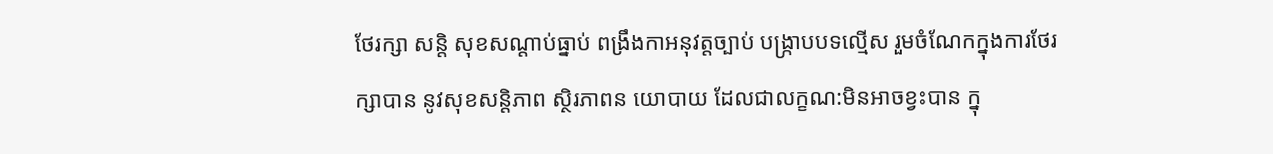ថែរក្សា សន្តិ សុខសណ្តាប់ធ្នាប់ ពង្រឹងកាអនុវត្តច្បាប់ បង្ក្រាបបទល្មើស រួមចំណែកក្នុងការថែរក្សាបាន នូវសុខសន្តិភាព ស្ថិរភាពន យោបាយ ដែលជាលក្ខណ:មិនអាចខ្វះបាន ក្នុ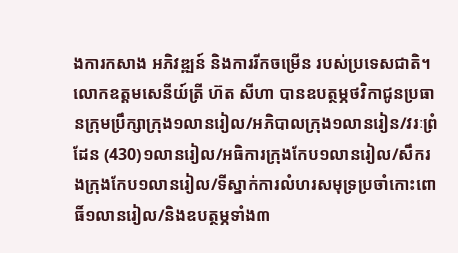ងការកសាង អភិវឌ្ឍន៍ និងការរីកចម្រើន របស់ប្រទេសជាតិ។
លោកឧត្តមសេនីយ៍ត្រី ហ៊ត សីហា បានឧបត្ថម្ភថវិកាជូនប្រធានក្រុមប្រឹក្សាក្រុង១លានរៀល/អភិបាលក្រុង១លានរៀន/វរៈព្រំដែន (430)១លានរៀល/អធិការក្រុងកែប១លានរៀល/សឹករងក្រុងកែប១លានរៀល/ទីស្នាក់ការលំហរសមុទ្រប្រចាំកោះពោធិ៍១លានរៀល/និងឧបត្ថម្ភទាំង៣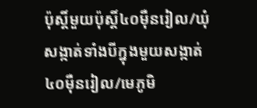ប៉ុស្តិ៍មួយប៉ុស្តិ៍៤០មុឺនរៀល/ឃុំសង្កាត់ទាំងបីក្នុងមួយសង្កាត់៤០មុឺនរៀល/មេភូមិ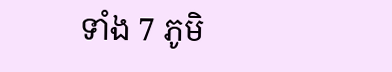ទាំង 7 ភូមិ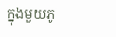ក្នុងមួយភូ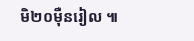មិ២០មុឺនរៀល ៕